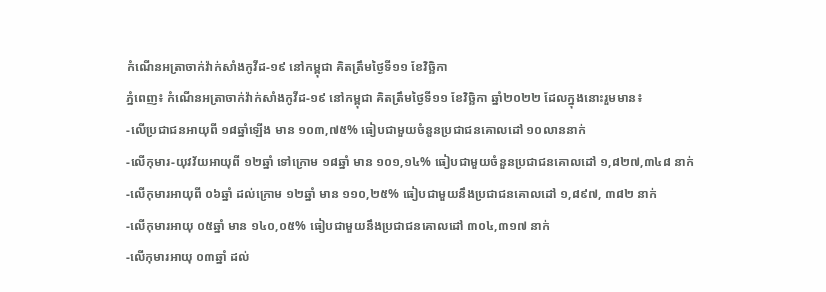កំណេីនអត្រាចាក់វ៉ាក់សាំងកូវីដ-១៩ នៅកម្ពុជា គិតត្រឹមថ្ងៃទី១១ ខែវិច្ឆិកា
ភ្នំពេញ៖ កំណេីនអត្រាចាក់វ៉ាក់សាំងកូវីដ-១៩ នៅកម្ពុជា គិតត្រឹមថ្ងៃទី១១ ខែវិច្ឆិកា ឆ្នាំ២០២២ ដែលក្នុងនោះរួមមាន៖
-លើប្រជាជនអាយុពី ១៨ឆ្នាំឡើង មាន ១០៣,៧៥% ធៀបជាមួយចំនួនប្រជាជនគោលដៅ ១០លាននាក់
-លើកុមារ-យុវវ័យអាយុពី ១២ឆ្នាំ ទៅក្រោម ១៨ឆ្នាំ មាន ១០១,១៤% ធៀបជាមួយចំនួនប្រជាជនគោលដៅ ១,៨២៧,៣៤៨ នាក់
-លើកុមារអាយុពី ០៦ឆ្នាំ ដល់ក្រោម ១២ឆ្នាំ មាន ១១០,២៥% ធៀបជាមួយនឹងប្រជាជនគោលដៅ ១,៨៩៧, ៣៨២ នាក់
-លើកុមារអាយុ ០៥ឆ្នាំ មាន ១៤០,០៥% ធៀបជាមួយនឹងប្រជាជនគោលដៅ ៣០៤,៣១៧ នាក់
-លើកុមារអាយុ ០៣ឆ្នាំ ដល់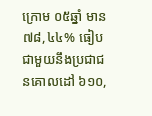ក្រោម ០៥ឆ្នាំ មាន ៧៨,៤៤% ធៀបជាមួយនឹងប្រជាជនគោលដៅ ៦១០,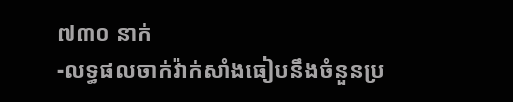៧៣០ នាក់
-លទ្ធផលចាក់វ៉ាក់សាំងធៀបនឹងចំនួនប្រ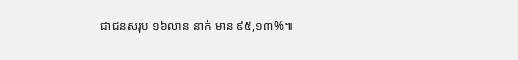ជាជនសរុប ១៦លាន នាក់ មាន ៩៥,១៣%៕